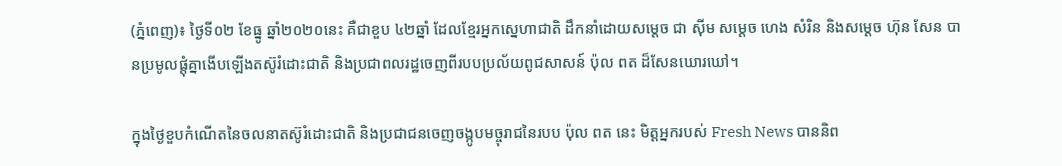(ភ្នំពេញ)៖ ថ្ងៃទី០២ ខែធ្នូ ឆ្នាំ២០២០នេះ គឺជាខួប ៤២ឆ្នាំ ដែលខ្មែរអ្នកស្នេហាជាតិ ដឹកនាំដោយសម្តេច ជា ស៊ីម សម្តេច ហេង សំរិន និងសម្តេច ហ៊ុន សែន បានប្រមូលផ្តុំគ្នាងើបឡើងតស៊ូរំដោះជាតិ និងប្រជាពលរដ្ឋចេញពីរបបប្រល័យពូជសាសន៍ ប៉ុល ពត ដ៏សែនឃោរឃៅ។

ក្នុងថ្ងៃខួបកំណើតនៃចលនាតស៊ូរំដោះជាតិ និងប្រជាជនចេញចង្កូបមច្ចុរាជនៃរបប ប៉ុល ពត នេះ មិត្តអ្នករបស់ Fresh News បាននិព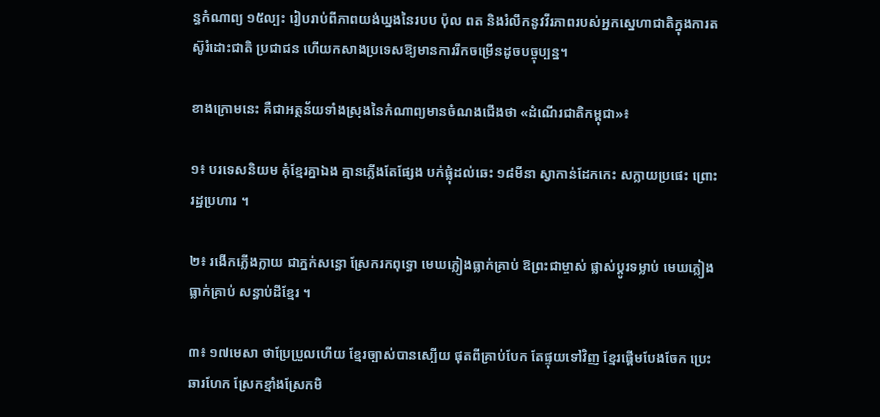ន្ធកំណាព្យ ១៥ល្បះ រៀបរាប់ពីភាពយង់ឃ្នងនៃរបប ប៉ុល ពត និងរំលឹកនូវវីរភាពរបស់អ្នកស្នេហាជាតិក្នុងការតស៊ូរំដោះជាតិ ប្រជាជន ហើយកសាងប្រទេសឱ្យមានការរីកចម្រើនដូចបច្ចុប្បន្ន។

ខាងក្រោមនេះ គឺជាអត្ថន័យទាំងស្រុងនៃកំណាព្យមានចំណងជើងថា «ដំណើរជាតិកម្ពុជា»៖

១៖ បរទេសនិយម គុំខ្មែរគ្នាឯង គ្មានភ្លើងតែផ្សែង បក់ផ្លុំដល់ឆេះ ១៨មីនា ស្វាកាន់ដែកកេះ សក្លាយប្រផេះ ព្រោះរដ្ឋប្រហារ ។

២៖ រងើកភ្លើងក្លាយ ជាភ្នក់សន្ធោ ស្រែករកពុទ្ធោ មេឃភ្លៀងធ្លាក់គ្រាប់ ឱព្រះជាម្ចាស់ ផ្លាស់ប្តូរទម្លាប់ មេឃភ្លៀងធ្លាក់គ្រាប់ សន្ធាប់ដីខ្មែរ ។

៣៖ ១៧មេសា ថាប្រែប្រួលហើយ ខ្មែរច្បាស់បានស្បើយ ផុតពីគ្រាប់បែក តែផ្ទុយទៅវិញ ខ្មែរផ្តើមបែងចែក ប្រេះឆារហែក ស្រែកខ្មាំងស្រែកមិ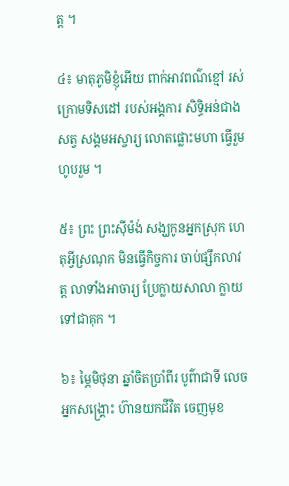ត្ត ។

៤៖ មាតុភូមិខ្ញុំអើយ ពាក់អាវពណ៌ខ្មៅ រស់ក្រោមទិសដៅ របស់អង្គការ សិទ្ធិអន់ជាងសត្វ សង្គមអស្ចារ្យ លោតផ្លោះមហា ធ្វើរួមហូបរួម ។

៥៖ ព្រះ ព្រះសុីម៉ង់ សង្ឃកូនអ្នកស្រុក ហេតុអ្វីស្រណុក មិនធ្វើកិច្ចការ ចាប់ផ្សឹកលាវត្ត លាទាំងអាចារ្យ ប្រែក្លាយសាលា ក្លាយទៅជាគុក ។

៦៖ ម្ភៃមិថុនា ឆ្នាំចិតប្រាំពីរ បូព៌ាជាទី លេចអ្នកសង្រ្គោះ ហ៊ានយកជីវិត ចេញមុខ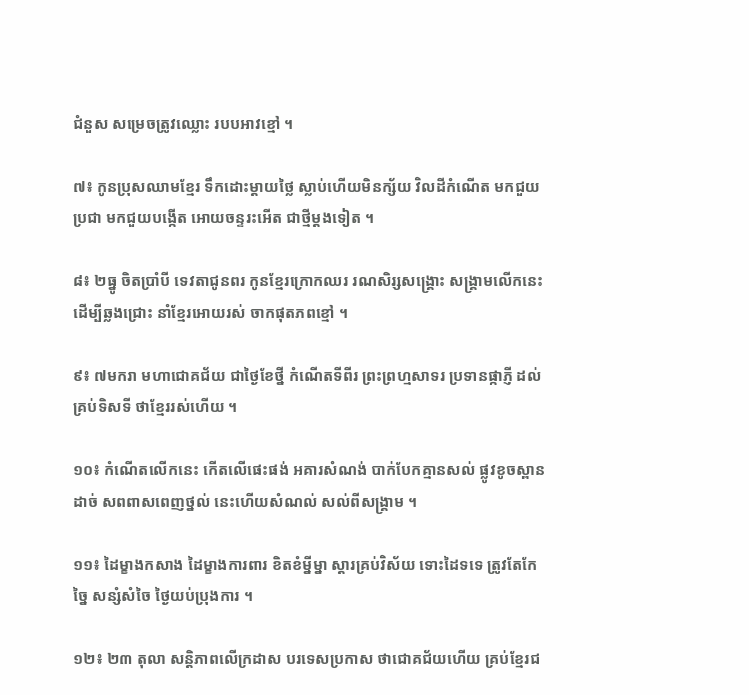ជំនួស សម្រេចត្រូវឈ្លោះ របបអាវខ្មៅ ។

៧៖ កូនប្រុសឈាមខ្មែរ ទឹកដោះម្តាយថ្លៃ ស្លាប់ហើយមិនក្ស័យ វិលដីកំណើត មកជួយប្រជា មកជួយបង្កើត អោយចន្ទរះអើត ជាថ្មីម្តងទៀត ។

៨៖ ២ធ្នូ ចិតប្រាំបី ទេវតាជូនពរ កូនខ្មែរក្រោកឈរ រណសិរ្សសង្រ្គោះ សង្រ្គាមលើកនេះ ដើម្បីឆ្លងជ្រោះ នាំខ្មែរអោយរស់ ចាកផុតភពខ្មៅ ។

៩៖ ៧មករា មហាជោគជ័យ ជាថ្ងៃខែថ្នី កំណើតទីពីរ ព្រះព្រហ្មសាទរ ប្រទានផ្កាភ្ញី ដល់គ្រប់ទិសទី ថាខ្មែររស់ហើយ ។

១០៖ កំណើតលើកនេះ កើតលើផេះផង់ អគារសំណង់ បាក់បែកគ្មានសល់ ផ្លូវខូចស្ពានដាច់ សពពាសពេញថ្នល់ នេះហើយសំណល់ សល់ពីសង្រ្គាម ។

១១៖ ដៃម្ខាងកសាង ដៃម្ខាងការពារ ខិតខំម្នីម្នា ស្តារគ្រប់វិស័យ ទោះដៃទទេ ត្រូវតែកែច្នៃ សន្សំសំចៃ ថ្ងៃយប់ប្រុងការ ។

១២៖ ២៣ តុលា សន្តិភាពលើក្រដាស បរទេសប្រកាស ថាជោគជ័យហើយ គ្រប់ខ្មែរជ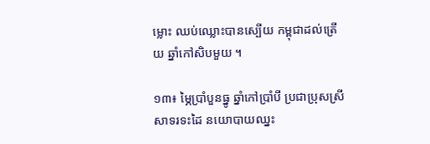ម្លោះ ឈប់ឈ្លោះបានស្បើយ កម្ពុជាដល់ត្រើយ ឆ្នាំកៅសិបមួយ ។

១៣៖ ម្ភៃប្រាំបួនធ្នូ ឆ្នាំកៅប្រាំបី ប្រជាប្រុសស្រី សាទរទះដៃ នយោបាយឈ្នះ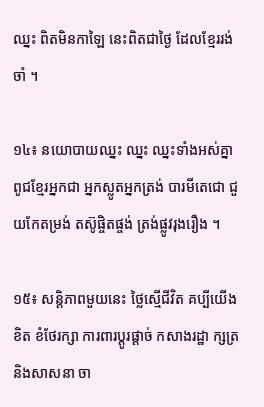ឈ្នះ ពិតមិនកាឡៃ នេះពិតជាថ្ងៃ ដែលខ្មែររង់ចាំ ។

១៤៖ នយោបាយឈ្នះ ឈ្នះ ឈ្នះទាំងអស់គ្នា ពូជខ្មែរអ្នកជា អ្នកស្លូតអ្នកត្រង់ បារមីតេជោ ជួយកែតម្រង់ តស៊ូផ្ចិតផ្ចង់ ត្រង់ផ្លូវរុងរឿង ។

១៥៖ សន្តិភាពមួយនេះ ថ្លៃស្មើជីវិត គប្បីយើងខិត ខំថែរក្សា ការពារប្តូរផ្តាច់ កសាងរដ្ឋា ក្សត្រនិងសាសនា ចា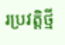រប្រវត្តិថ្មី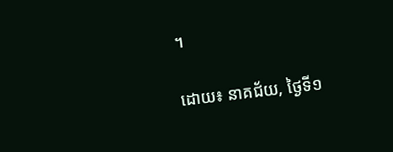។

ដោយ៖ នាគជ័យ, ថ្ងៃទី១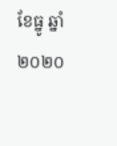ខែធ្នូ ឆ្នាំ២០២០